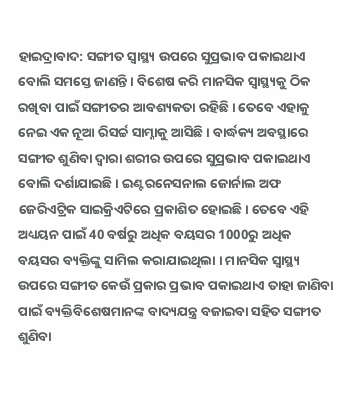ହାଇଦ୍ରାବାଦ: ସଙ୍ଗୀତ ସ୍ବାସ୍ଥ୍ୟ ଉପରେ ସୁପ୍ରଭାବ ପକାଇଥାଏ ବୋଲି ସମସ୍ତେ ଜାଣନ୍ତି । ବିଶେଷ କରି ମାନସିକ ସ୍ବାସ୍ଥ୍ୟକୁ ଠିକ ରଖିବା ପାଇଁ ସଙ୍ଗୀତର ଆବଶ୍ୟକତା ରହିଛି । ତେବେ ଏହାକୁ ନେଇ ଏକ ନୂଆ ରିସର୍ଚ୍ଚ ସାମ୍ନାକୁ ଆସିଛି । ବାର୍ଦ୍ଧକ୍ୟ ଅବସ୍ଥାରେ ସଙ୍ଗୀତ ଶୁଣିବା ଦ୍ବାରା ଶରୀର ଉପରେ ସୁପ୍ରଭାବ ପକାଇଥାଏ ବୋଲି ଦର୍ଶାଯାଇଛି । ଇଣ୍ଟରନେସନାଲ ଜୋର୍ନାଲ ଅଫ ଜେରିଏଟ୍ରିକ ସାଇକ୍ରିଏଟିରେ ପ୍ରକାଶିତ ହୋଇଛି। ତେବେ ଏହି ଅଧ୍ୟୟନ ପାଇଁ 40 ବର୍ଷରୁ ଅଧିକ ବୟସର 1000ରୁ ଅଧିକ ବୟସର ବ୍ୟକ୍ତିଙ୍କୁ ସାମିଲ କରାଯାଇଥିଲା । ମାନସିକ ସ୍ବାସ୍ଥ୍ୟ ଉପରେ ସଙ୍ଗୀତ କେଉଁ ପ୍ରକାର ପ୍ରଭାବ ପକାଇଥାଏ ତାହା ଜାଣିବା ପାଇଁ ବ୍ୟକ୍ତିବିଶେଷମାନଙ୍କ ବାଦ୍ୟଯନ୍ତ୍ର ବଜାଇବା ସହିତ ସଙ୍ଗୀତ ଶୁଣିବା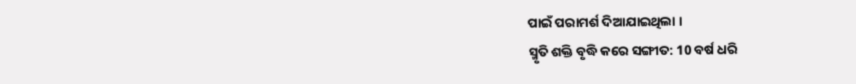ପାଇଁ ପରାମର୍ଶ ଦିଆଯାଇଥିଲା ।
ସ୍ମୃତି ଶକ୍ତି ବୃଦ୍ଧି କରେ ସଙ୍ଗୀତ: 10 ବର୍ଷ ଧରି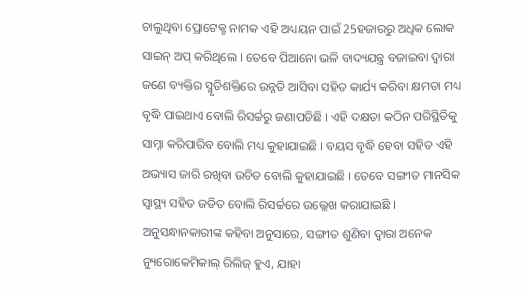ଚାଲୁଥିବା ପ୍ରୋଟେକ୍ଟ ନାମକ ଏହି ଅଧ୍ୟୟନ ପାଇଁ 25ହଜାରରୁ ଅଧିକ ଲୋକ ସାଇନ୍ ଅପ୍ କରିଥିଲେ । ତେବେ ପିଆନୋ ଭଳି ବାଦ୍ୟଯନ୍ତ୍ର ବଜାଇବା ଦ୍ବାରା ଜଣେ ବ୍ୟକ୍ତିର ସ୍ମୃତିଶକ୍ତିରେ ଉନ୍ନତି ଆସିବା ସହିତ କାର୍ଯ୍ୟ କରିବା କ୍ଷମତା ମଧ୍ୟ ବୃଦ୍ଧି ପାଇଥାଏ ବୋଲି ରିସର୍ଚ୍ଚରୁ ଜଣାପଡିଛି । ଏହି ଦକ୍ଷତା କଠିନ ପରିସ୍ଥିତିକୁ ସାମ୍ନା କରିପାରିବ ବୋଲି ମଧ୍ୟ କୁହାଯାଇଛି । ବୟସ ବୃଦ୍ଧି ହେବା ସହିତ ଏହି ଅଭ୍ୟାସ ଜାରି ରଖିବା ଉଚିତ ବୋଲି କୁହାଯାଇଛି । ତେବେ ସଙ୍ଗୀତ ମାନସିକ ସ୍ବାସ୍ଥ୍ୟ ସହିତ ଜଡିତ ବୋଲି ରିସର୍ଚ୍ଚରେ ଉଲ୍ଲେଖ କରାଯାଇଛି । ଅନୁସନ୍ଧାନକାରୀଙ୍କ କହିବା ଅନୁସାରେ, ସଙ୍ଗୀତ ଶୁଣିବା ଦ୍ୱାରା ଅନେକ ନ୍ୟୁରୋକେମିକାଲ୍ ରିଲିଜ୍ ହୁଏ, ଯାହା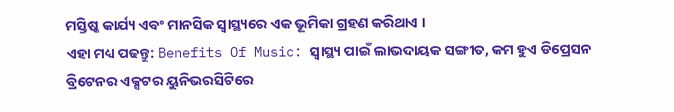ମସ୍ତିଷ୍କ କାର୍ଯ୍ୟ ଏବଂ ମାନସିକ ସ୍ବାସ୍ଥ୍ୟରେ ଏକ ଭୂମିକା ଗ୍ରହଣ କରିଥାଏ ।
ଏହା ମଧ୍ୟ ପଢନ୍ତୁ: Benefits Of Music: ସ୍ବାସ୍ଥ୍ୟ ପାଇଁ ଲାଭଦାୟକ ସଙ୍ଗୀତ, କମ ହୁଏ ଡିପ୍ରେସନ
ବ୍ରିଟେନର ଏକ୍ସଟର ୟୁନିଭରସିଟିରେ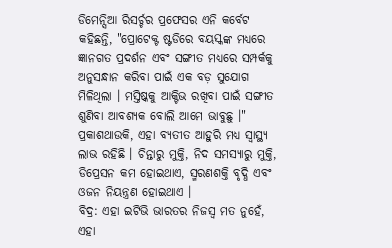ଡିମେନ୍ସିଆ ରିସର୍ଚ୍ଚର ପ୍ରଫେସର ଏନି କର୍ବେଟ କହିଛନ୍ତି, "ପ୍ରୋଟେକ୍ଟ ଷ୍ଟଡିରେ ବୟସ୍କଙ୍କ ମଧ୍ୟରେ ଜ୍ଞାନଗତ ପ୍ରଦର୍ଶନ ଏବଂ ସଙ୍ଗୀତ ମଧ୍ୟରେ ସମ୍ପର୍କକୁ ଅନୁସନ୍ଧାନ କରିବା ପାଇଁ ଏକ ବଡ଼ ସୁଯୋଗ ମିଳିଥିଲା । ମସ୍ତିଷ୍କକୁ ଆକ୍ଟିଭ ରଖିବା ପାଇଁ ସଙ୍ଗୀତ ଶୁଣିବା ଆବଶ୍ୟକ ବୋଲି ଆମେ ଭାବୁଛୁ ।"
ପ୍ରକାଶଥାଉକି, ଏହା ବ୍ୟତୀତ ଆହୁରି ମଧ୍ୟ ସ୍ବାସ୍ଥ୍ୟ ଲାଭ ରହିଛି । ଚିନ୍ତାରୁ ମୁକ୍ତି, ନିଦ ସମସ୍ୟାରୁ ମୁକ୍ତି, ଡିପ୍ରେସନ କମ ହୋଇଥାଏ, ସ୍ମରଣଶକ୍ତି ବୃଦ୍ଧି ଏବଂ ଓଜନ ନିୟନ୍ତ୍ରଣ ହୋଇଥାଏ ।
ବିଦ୍ର: ଏହା ଇଟିଭି ଭାରତର ନିଜସ୍ବ ମତ ନୁହେଁ, ଏହା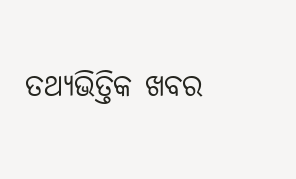ତଥ୍ୟଭିତ୍ତିକ ଖବର